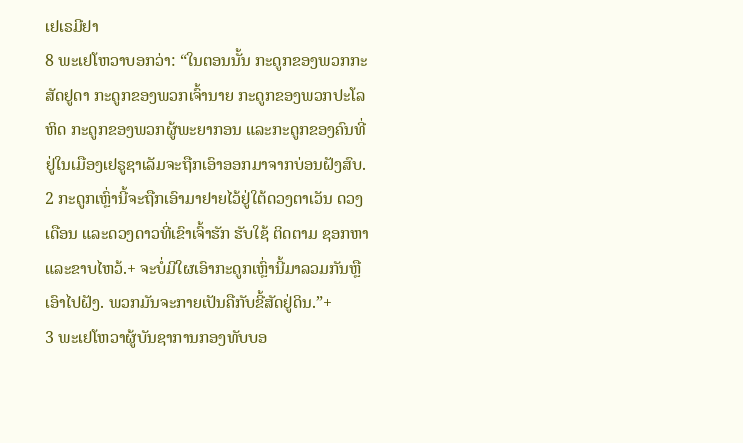ເຢເຣມີຢາ
8 ພະເຢໂຫວາບອກວ່າ: “ໃນຕອນນັ້ນ ກະດູກຂອງພວກກະສັດຢູດາ ກະດູກຂອງພວກເຈົ້ານາຍ ກະດູກຂອງພວກປະໂລຫິດ ກະດູກຂອງພວກຜູ້ພະຍາກອນ ແລະກະດູກຂອງຄົນທີ່ຢູ່ໃນເມືອງເຢຣູຊາເລັມຈະຖືກເອົາອອກມາຈາກບ່ອນຝັງສົບ. 2 ກະດູກເຫຼົ່ານີ້ຈະຖືກເອົາມາຢາຍໄວ້ຢູ່ໃຕ້ດວງຕາເວັນ ດວງເດືອນ ແລະດວງດາວທີ່ເຂົາເຈົ້າຮັກ ຮັບໃຊ້ ຕິດຕາມ ຊອກຫາ ແລະຂາບໄຫວ້.+ ຈະບໍ່ມີໃຜເອົາກະດູກເຫຼົ່ານີ້ມາລວມກັນຫຼືເອົາໄປຝັງ. ພວກມັນຈະກາຍເປັນຄືກັບຂີ້ສັດຢູ່ດິນ.”+
3 ພະເຢໂຫວາຜູ້ບັນຊາການກອງທັບບອ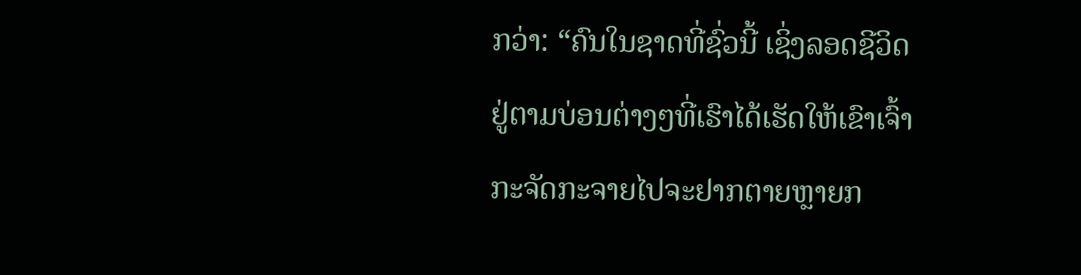ກວ່າ: “ຄົນໃນຊາດທີ່ຊົ່ວນີ້ ເຊິ່ງລອດຊີວິດຢູ່ຕາມບ່ອນຕ່າງໆທີ່ເຮົາໄດ້ເຮັດໃຫ້ເຂົາເຈົ້າກະຈັດກະຈາຍໄປຈະຢາກຕາຍຫຼາຍກ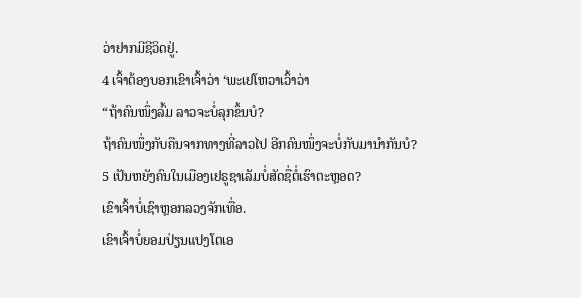ວ່າຢາກມີຊີວິດຢູ່.
4 ເຈົ້າຕ້ອງບອກເຂົາເຈົ້າວ່າ ‘ພະເຢໂຫວາເວົ້າວ່າ
“ຖ້າຄົນໜຶ່ງລົ້ມ ລາວຈະບໍ່ລຸກຂຶ້ນບໍ?
ຖ້າຄົນໜຶ່ງກັບຄືນຈາກທາງທີ່ລາວໄປ ອີກຄົນໜຶ່ງຈະບໍ່ກັບມານຳກັນບໍ?
5 ເປັນຫຍັງຄົນໃນເມືອງເຢຣູຊາເລັມບໍ່ສັດຊື່ຕໍ່ເຮົາຕະຫຼອດ?
ເຂົາເຈົ້າບໍ່ເຊົາຫຼອກລວງຈັກເທື່ອ.
ເຂົາເຈົ້າບໍ່ຍອມປ່ຽນແປງໂຕເອ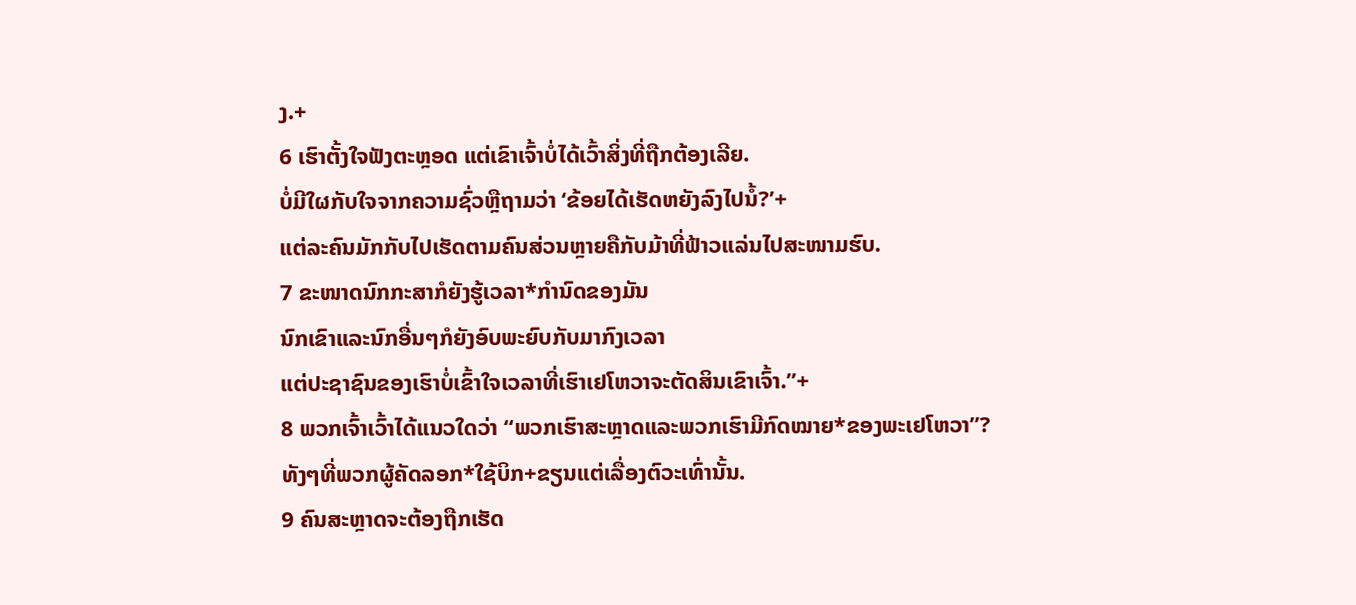ງ.+
6 ເຮົາຕັ້ງໃຈຟັງຕະຫຼອດ ແຕ່ເຂົາເຈົ້າບໍ່ໄດ້ເວົ້າສິ່ງທີ່ຖືກຕ້ອງເລີຍ.
ບໍ່ມີໃຜກັບໃຈຈາກຄວາມຊົ່ວຫຼືຖາມວ່າ ‘ຂ້ອຍໄດ້ເຮັດຫຍັງລົງໄປນໍ້?’+
ແຕ່ລະຄົນມັກກັບໄປເຮັດຕາມຄົນສ່ວນຫຼາຍຄືກັບມ້າທີ່ຟ້າວແລ່ນໄປສະໜາມຮົບ.
7 ຂະໜາດນົກກະສາກໍຍັງຮູ້ເວລາ*ກຳນົດຂອງມັນ
ນົກເຂົາແລະນົກອື່ນໆກໍຍັງອົບພະຍົບກັບມາກົງເວລາ
ແຕ່ປະຊາຊົນຂອງເຮົາບໍ່ເຂົ້າໃຈເວລາທີ່ເຮົາເຢໂຫວາຈະຕັດສິນເຂົາເຈົ້າ.”+
8 ພວກເຈົ້າເວົ້າໄດ້ແນວໃດວ່າ “ພວກເຮົາສະຫຼາດແລະພວກເຮົາມີກົດໝາຍ*ຂອງພະເຢໂຫວາ”?
ທັງໆທີ່ພວກຜູ້ຄັດລອກ*ໃຊ້ບິກ+ຂຽນແຕ່ເລື່ອງຕົວະເທົ່ານັ້ນ.
9 ຄົນສະຫຼາດຈະຕ້ອງຖືກເຮັດ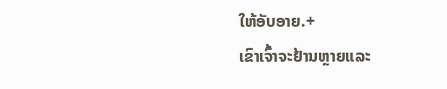ໃຫ້ອັບອາຍ.+
ເຂົາເຈົ້າຈະຢ້ານຫຼາຍແລະ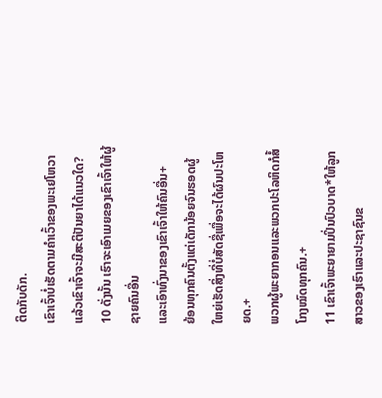ຕິດກັບດັກ.
ເຂົາເຈົ້າບໍ່ເຮັດຕາມຄຳເວົ້າຂອງພະເຢໂຫວາ
ແລ້ວເຂົາເຈົ້າຈະມີສະຕິປັນຍາໄດ້ແນວໃດ?
10 ດັ່ງນັ້ນ ເຮົາຈະເອົາເມຍຂອງເຂົາເຈົ້າໃຫ້ຜູ້ຊາຍຄົນອື່ນ
ແລະເອົາທົ່ງນາຂອງເຂົາເຈົ້າໃຫ້ຄົນອື່ນ+
ຍ້ອນທຸກຄົນຕັ້ງແຕ່ເດັກນ້ອຍຈົນຮອດຜູ້ໃຫຍ່ເຮັດສິ່ງທີ່ບໍ່ສັດຊື່ເພື່ອຈະໄດ້ຜົນປະໂຫຍດ.+
ພວກຜູ້ພະຍາກອນແລະພວກປະໂລຫິດກໍສໍ້ໂກງໝົດທຸກຄົນ.+
11 ເຂົາເຈົ້າພະຍາຍາມປິ່ນປົວບາດ*ໃຫ້ລູກສາວຂອງເຮົາແລະປະຊາຊົນຂ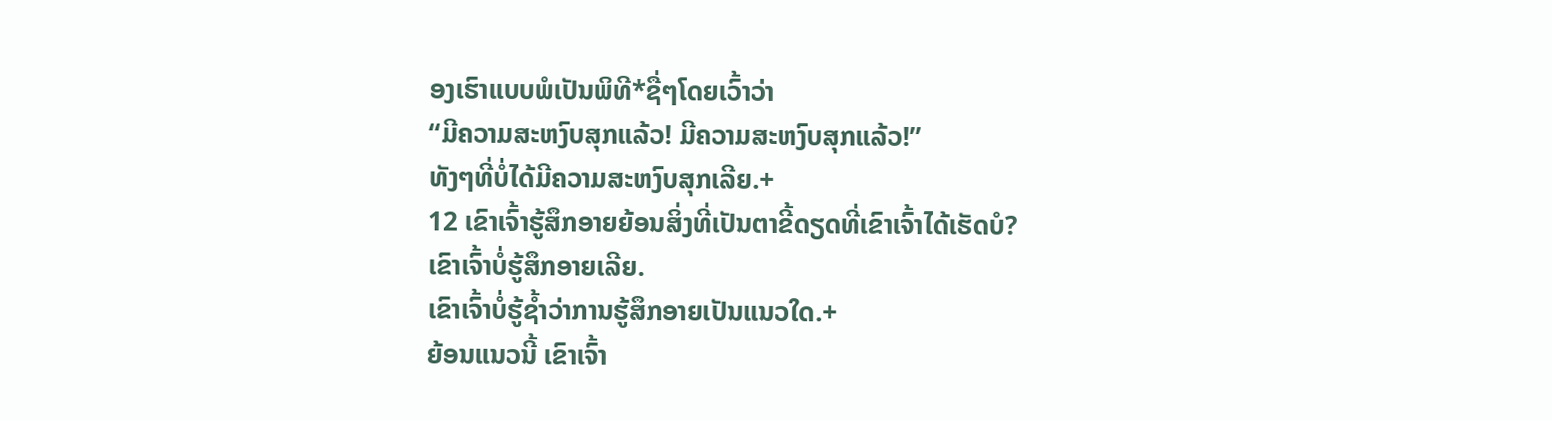ອງເຮົາແບບພໍເປັນພິທີ*ຊື່ໆໂດຍເວົ້າວ່າ
“ມີຄວາມສະຫງົບສຸກແລ້ວ! ມີຄວາມສະຫງົບສຸກແລ້ວ!”
ທັງໆທີ່ບໍ່ໄດ້ມີຄວາມສະຫງົບສຸກເລີຍ.+
12 ເຂົາເຈົ້າຮູ້ສຶກອາຍຍ້ອນສິ່ງທີ່ເປັນຕາຂີ້ດຽດທີ່ເຂົາເຈົ້າໄດ້ເຮັດບໍ?
ເຂົາເຈົ້າບໍ່ຮູ້ສຶກອາຍເລີຍ.
ເຂົາເຈົ້າບໍ່ຮູ້ຊ້ຳວ່າການຮູ້ສຶກອາຍເປັນແນວໃດ.+
ຍ້ອນແນວນີ້ ເຂົາເຈົ້າ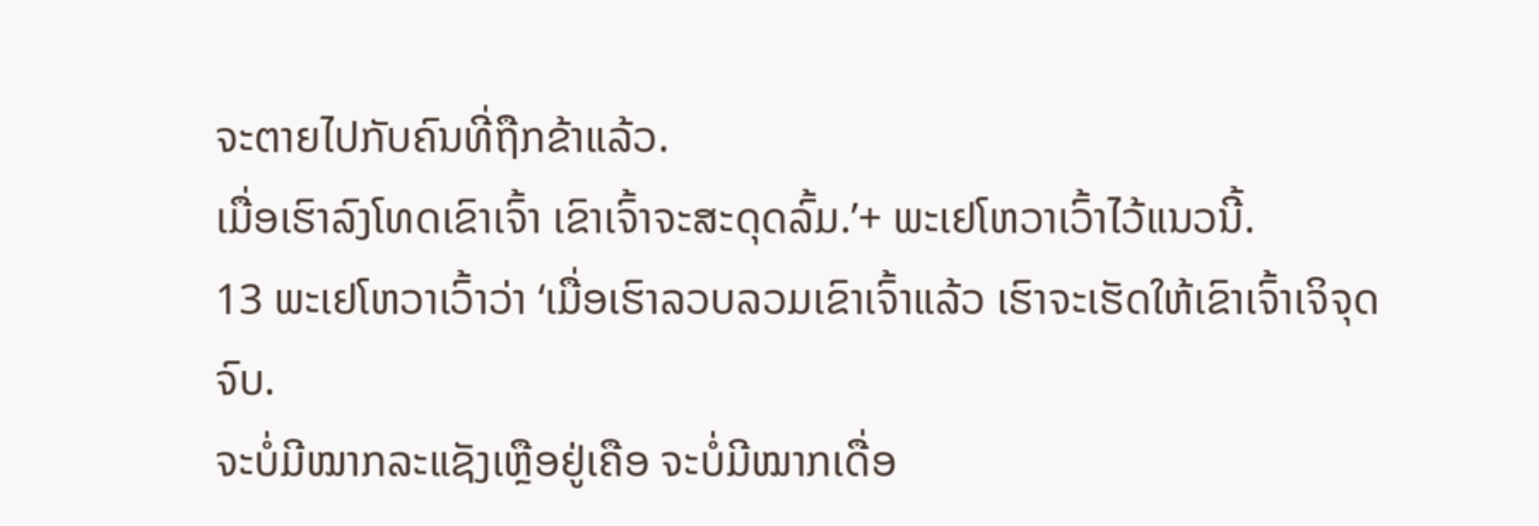ຈະຕາຍໄປກັບຄົນທີ່ຖືກຂ້າແລ້ວ.
ເມື່ອເຮົາລົງໂທດເຂົາເຈົ້າ ເຂົາເຈົ້າຈະສະດຸດລົ້ມ.’+ ພະເຢໂຫວາເວົ້າໄວ້ແນວນີ້.
13 ພະເຢໂຫວາເວົ້າວ່າ ‘ເມື່ອເຮົາລວບລວມເຂົາເຈົ້າແລ້ວ ເຮົາຈະເຮັດໃຫ້ເຂົາເຈົ້າເຈິຈຸດຈົບ.
ຈະບໍ່ມີໝາກລະແຊັງເຫຼືອຢູ່ເຄືອ ຈະບໍ່ມີໝາກເດື່ອ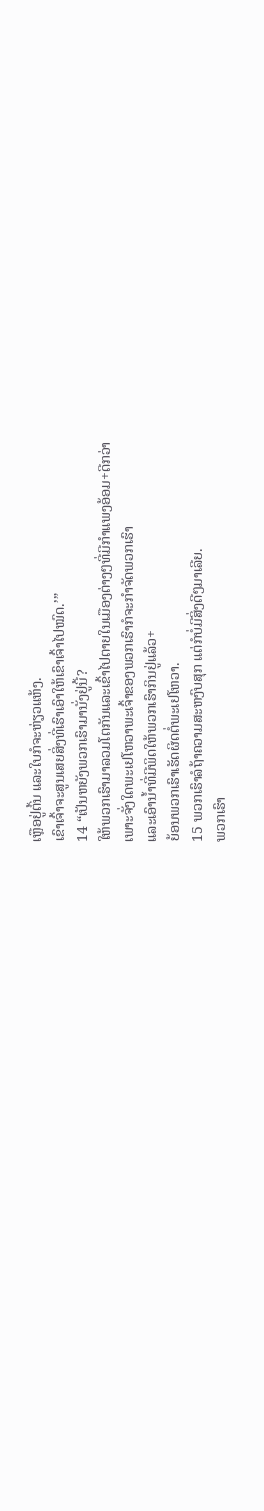ເຫຼືອຢູ່ຕົ້ນ ແລະໃບກໍຈະຫ່ຽວແຫ້ງ.
ເຂົາເຈົ້າຈະສູນເສຍສິ່ງທີ່ເຮົາເອົາໃຫ້ເຂົາເຈົ້າໄປໝົດ.’”
14 “ເປັນຫຍັງພວກເຮົາມານັ່ງຢູ່ນີ້?
ໃຫ້ພວກເຮົາມາລວມໂຕກັນແລະເຂົ້າໄປຕາຍໃນເມືອງຕ່າງໆທີ່ມີກຳແພງອ້ອມ+ດີກວ່າ
ເພາະຈັ່ງໃດພະເຢໂຫວາພະເຈົ້າຂອງພວກເຮົາກໍຈະກຳຈັດພວກເຮົາ
ແລະເອົານ້ຳທີ່ມີພິດໃຫ້ພວກເຮົາກິນຢູ່ແລ້ວ+
ຍ້ອນພວກເຮົາເຮັດຜິດຕໍ່ພະເຢໂຫວາ.
15 ພວກເຮົາລໍຖ້າຄວາມສະຫງົບສຸກ ແຕ່ກໍບໍ່ມີສິ່ງດີໆມາເລີຍ.
ພວກເຮົາ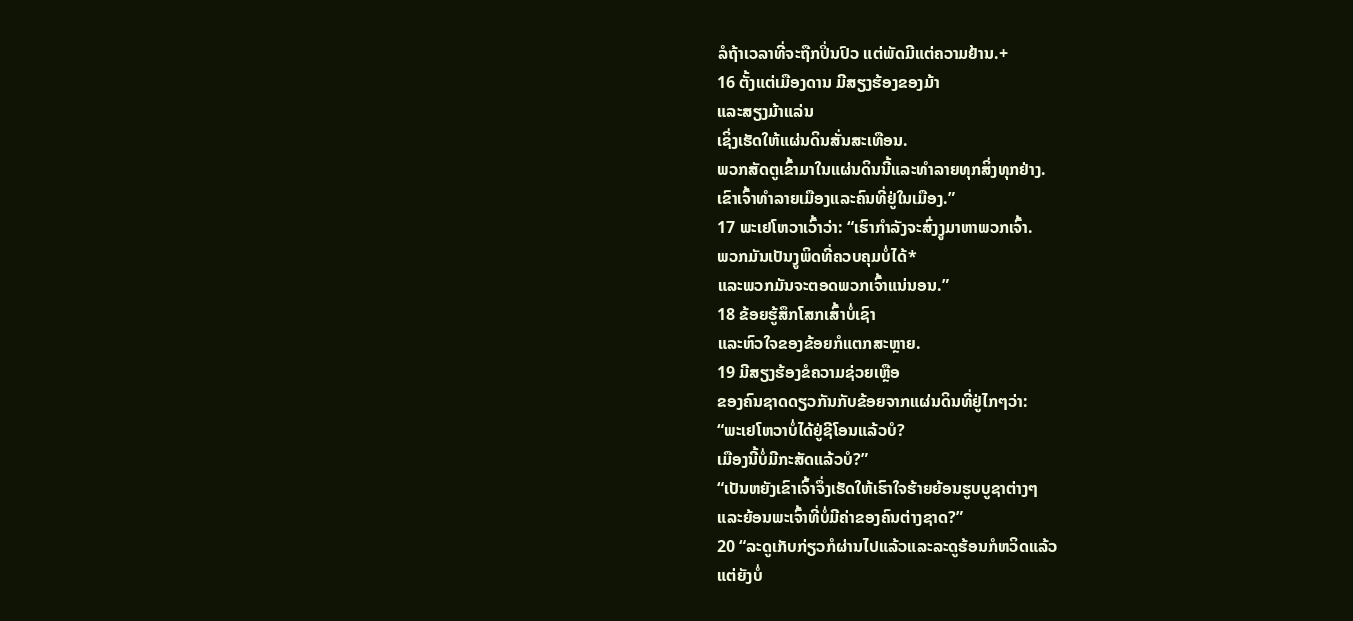ລໍຖ້າເວລາທີ່ຈະຖືກປິ່ນປົວ ແຕ່ພັດມີແຕ່ຄວາມຢ້ານ.+
16 ຕັ້ງແຕ່ເມືອງດານ ມີສຽງຮ້ອງຂອງມ້າ
ແລະສຽງມ້າແລ່ນ
ເຊິ່ງເຮັດໃຫ້ແຜ່ນດິນສັ່ນສະເທືອນ.
ພວກສັດຕູເຂົ້າມາໃນແຜ່ນດິນນີ້ແລະທຳລາຍທຸກສິ່ງທຸກຢ່າງ.
ເຂົາເຈົ້າທຳລາຍເມືອງແລະຄົນທີ່ຢູ່ໃນເມືອງ.”
17 ພະເຢໂຫວາເວົ້າວ່າ: “ເຮົາກຳລັງຈະສົ່ງງູມາຫາພວກເຈົ້າ.
ພວກມັນເປັນງູພິດທີ່ຄວບຄຸມບໍ່ໄດ້*
ແລະພວກມັນຈະຕອດພວກເຈົ້າແນ່ນອນ.”
18 ຂ້ອຍຮູ້ສຶກໂສກເສົ້າບໍ່ເຊົາ
ແລະຫົວໃຈຂອງຂ້ອຍກໍແຕກສະຫຼາຍ.
19 ມີສຽງຮ້ອງຂໍຄວາມຊ່ວຍເຫຼືອ
ຂອງຄົນຊາດດຽວກັນກັບຂ້ອຍຈາກແຜ່ນດິນທີ່ຢູ່ໄກໆວ່າ:
“ພະເຢໂຫວາບໍ່ໄດ້ຢູ່ຊີໂອນແລ້ວບໍ?
ເມືອງນີ້ບໍ່ມີກະສັດແລ້ວບໍ?”
“ເປັນຫຍັງເຂົາເຈົ້າຈຶ່ງເຮັດໃຫ້ເຮົາໃຈຮ້າຍຍ້ອນຮູບບູຊາຕ່າງໆ
ແລະຍ້ອນພະເຈົ້າທີ່ບໍ່ມີຄ່າຂອງຄົນຕ່າງຊາດ?”
20 “ລະດູເກັບກ່ຽວກໍຜ່ານໄປແລ້ວແລະລະດູຮ້ອນກໍຫວິດແລ້ວ
ແຕ່ຍັງບໍ່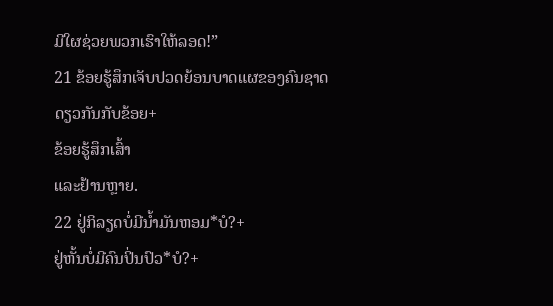ມີໃຜຊ່ວຍພວກເຮົາໃຫ້ລອດ!”
21 ຂ້ອຍຮູ້ສຶກເຈັບປວດຍ້ອນບາດແຜຂອງຄົນຊາດດຽວກັນກັບຂ້ອຍ+
ຂ້ອຍຮູ້ສຶກເສົ້າ
ແລະຢ້ານຫຼາຍ.
22 ຢູ່ກິລຽດບໍ່ມີນ້ຳມັນຫອມ*ບໍ?+
ຢູ່ຫັ້ນບໍ່ມີຄົນປິ່ນປົວ*ບໍ?+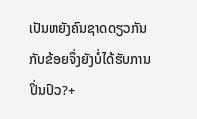ເປັນຫຍັງຄົນຊາດດຽວກັນກັບຂ້ອຍຈຶ່ງຍັງບໍ່ໄດ້ຮັບການປິ່ນປົວ?+